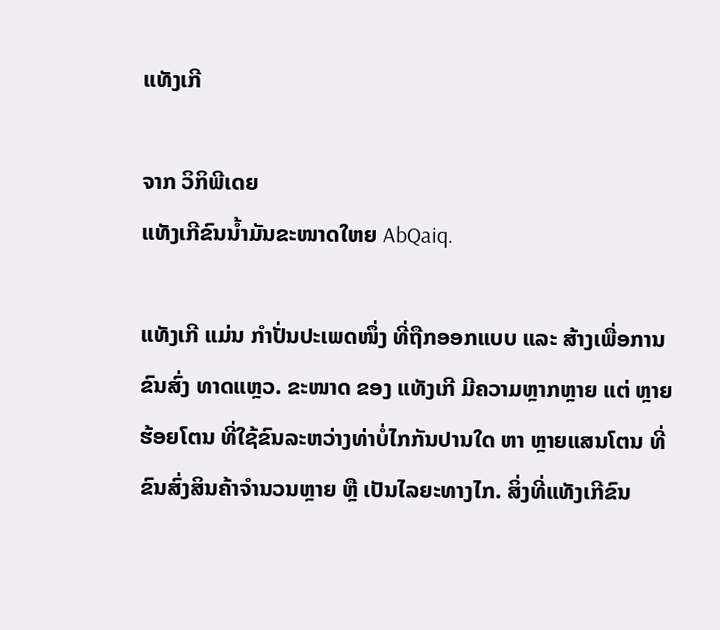ແທັງເກີ

ຈາກ ວິກິພີເດຍ
ແທັງເກີຂົນນໍ້າມັນຂະໜາດໃຫຍ AbQaiq.

ແທັງເກີ ແມ່ນ ກຳປັ່ນປະເພດໜຶ່ງ ທີ່ຖືກອອກແບບ ແລະ ສ້າງເພື່ອການຂົນສົ່ງ ທາດແຫຼວ. ຂະໜາດ ຂອງ ແທັງເກີ ມີຄວາມຫຼາກຫຼາຍ ແຕ່ ຫຼາຍຮ້ອຍໂຕນ ທີ່ໃຊ້ຂົນລະຫວ່າງທ່າບໍ່ໄກກັນປານໃດ ຫາ ຫຼາຍແສນໂຕນ ທີ່ຂົນສົ່ງສິນຄ້າຈຳນວນຫຼາຍ ຫຼື ເປັນໄລຍະທາງໄກ. ສິ່ງທີ່ແທັງເກີຂົນ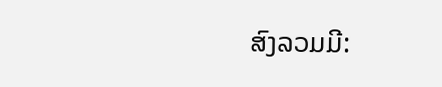ສົງລວມມີ: